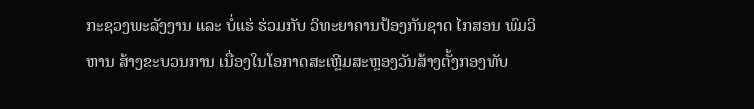ກະຊວງພະລັງງານ ແລະ ບໍ່ແຮ່ ຮ່ວມກັບ ວິທະຍາຄານປ້ອງກັນຊາດ ໄກສອນ ພົມວິຫານ ສ້າງຂະບວນການ ເນື່ອງໃນໂອກາດສະເຫຼີມສະຫຼອງວັນສ້າງຕັ້ງກອງທັບ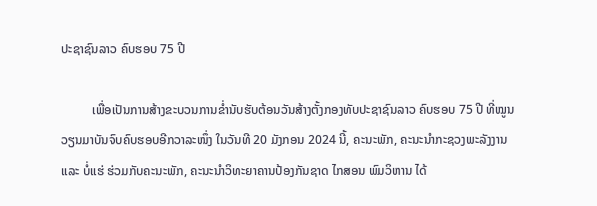ປະຊາຊົນລາວ ຄົບຮອບ 75 ປີ

          ເພື່ອເປັນການສ້າງຂະບວນການຂໍ່ານັບຮັບຕ້ອນວັນສ້າງຕັ້ງກອງທັບປະຊາຊົນລາວ ຄົບຮອບ 75 ປີ ທີ່ໝູນວຽນມາບັນຈົບຄົບຮອບອີກວາລະໜຶ່ງ ໃນວັນທີ 20 ມັງກອນ 2024 ນີ້, ຄະນະພັກ, ຄະນະນຳກະຊວງພະລັງງານ ແລະ ບໍ່ແຮ່ ຮ່ວມກັບຄະນະພັກ, ຄະນະນຳວິທະຍາຄານປ້ອງກັນຊາດ ໄກສອນ ພົມວິຫານ ໄດ້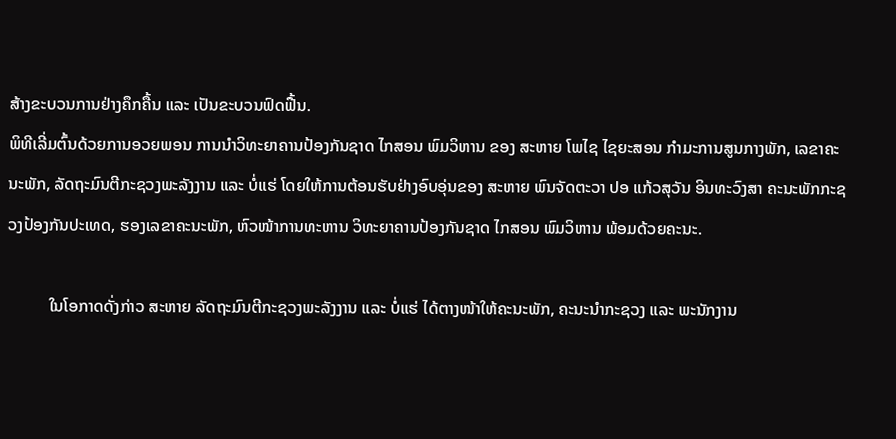ສ້າງຂະບວນການຢ່າງຄຶກຄື້ນ ແລະ ເປັນຂະບວນຟົດຟື້ນ.
ພິທີເລີ່ມຕົ້ນດ້ວຍການອວຍພອນ ການນຳວິທະຍາຄານປ້ອງກັນຊາດ ໄກສອນ ພົມວິຫານ ຂອງ ສະຫາຍ ໂພໄຊ ໄຊຍະສອນ ກຳມະການສູນກາງພັກ, ເລຂາຄະນະພັກ, ລັດຖະມົນຕີກະຊວງພະລັງງານ ແລະ ບໍ່ແຮ່ ໂດຍໃຫ້ການຕ້ອນຮັບຢ່າງອົບອຸ່ນຂອງ ສະຫາຍ ພົນຈັດຕະວາ ປອ ແກ້ວສຸວັນ ອິນທະວົງສາ ຄະນະພັກກະຊວງປ້ອງກັນປະເທດ, ຮອງເລຂາຄະນະພັກ, ຫົວໜ້າການທະຫານ ວິທະຍາຄານປ້ອງກັນຊາດ ໄກສອນ ພົມວິຫານ ພ້ອມດ້ວຍຄະນະ.

          ໃນໂອກາດດັ່ງກ່າວ ສະຫາຍ ລັດຖະມົນຕີກະຊວງພະລັງງານ ແລະ ບໍ່ແຮ່ ໄດ້ຕາງໜ້າໃຫ້ຄະນະພັກ, ຄະນະນຳກະຊວງ ແລະ ພະນັກງານ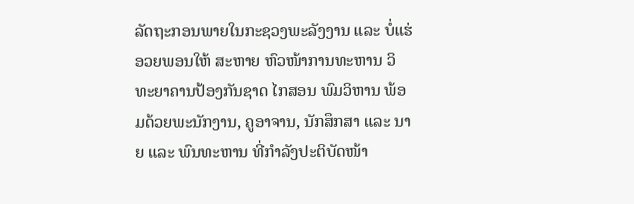ລັດຖະກອນພາຍໃນກະຊວງພະລັງງານ ແລະ ບໍ່ແຮ່ ອວຍພອນໃຫ້ ສະຫາຍ ຫົວໜ້າການທະຫານ ວິທະຍາຄານປ້ອງກັນຊາດ ໄກສອນ ພົມວິຫານ ພ້ອມດ້ວຍພະນັກງານ, ຄູອາຈານ, ນັກສຶກສາ ແລະ ນາຍ ແລະ ພົນທະຫານ ທີ່ກຳລັງປະຕິບັດໜ້າ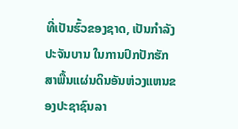ທີ່ເປັນຮົ້ວຂອງຊາດ, ເປັນກຳລັງປະຈັນບານ ໃນການປົກປັກຮັກສາພື້ນແຜ່ນດິນອັນຫ່ວງແຫນຂອງປະຊາຊົນລາ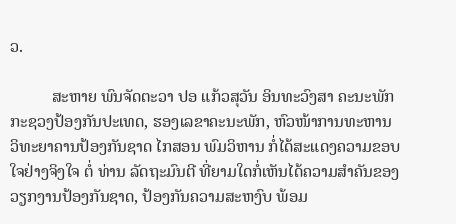ວ.

          ສະຫາຍ ພົນຈັດຕະວາ ປອ ແກ້ວສຸວັນ ອິນທະວົງສາ ຄະນະພັກກະຊວງປ້ອງກັນປະເທດ, ຮອງເລຂາຄະນະພັກ, ຫົວໜ້າການທະຫານ ວິທະຍາຄານປ້ອງກັນຊາດ ໄກສອນ ພົມວິຫານ ກໍ່ໄດ້ສະແດງຄວາມຂອບໃຈຢ່າງຈິງໃຈ ຕໍ່ ທ່ານ ລັດຖະມົນຕີ ທີ່ຍາມໃດກໍ່ເຫັນໄດ້ຄວາມສຳຄັນຂອງວຽກງານປ້ອງກັນຊາດ, ປ້ອງກັນຄວາມສະຫງົບ ພ້ອມ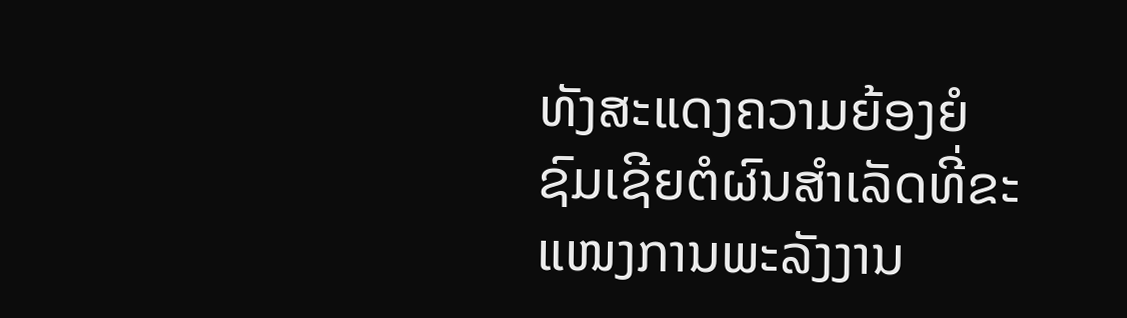ທັງສະແດງຄວາມຍ້ອງຍໍຊົມເຊີຍຕໍຜົນສຳເລັດທີ່ຂະແໜງການພະລັງງານ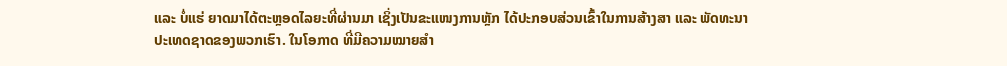ແລະ ບໍ່ແຮ່ ຍາດມາໄດ້ຕະຫຼອດໄລຍະທີ່ຜ່ານມາ ເຊິ່ງເປັນຂະແໜງການຫຼັກ ໄດ້ປະກອບສ່ວນເຂົ້າໃນການສ້າງສາ ແລະ ພັດທະນາປະເທດຊາດຂອງພວກເຮົາ. ໃນໂອກາດ ທີ່ມີຄວາມໝາຍສຳ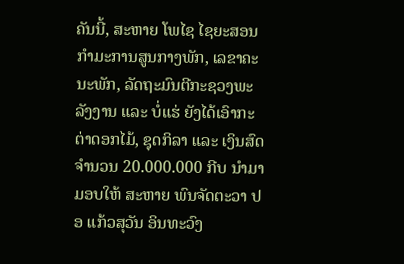ຄັນນີ້, ສະຫາຍ ໂພໄຊ ໄຊຍະສອນ ກຳມະການສູນກາງພັກ, ເລຂາຄະນະພັກ, ລັດຖະມົນຕີກະຊວງພະລັງງານ ແລະ ບໍ່ແຮ່ ຍັງໄດ້ເອົາກະຕ່າດອກໄມ້, ຊຸດກິລາ ແລະ ເງິນສົດ ຈຳນວນ 20.000.000 ກີບ ນໍາມາມອບໃຫ້ ສະຫາຍ ພົນຈັດຕະວາ ປອ ແກ້ວສຸວັນ ອິນທະວົງ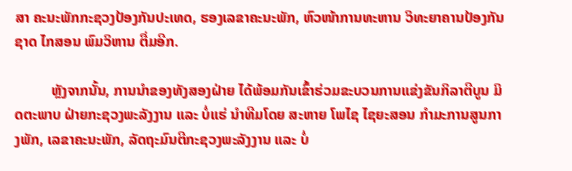ສາ ຄະນະພັກກະຊວງປ້ອງກັນປະເທດ, ຮອງເລຂາຄະນະພັກ, ຫົວໜ້າການທະຫານ ວິທະຍາຄານປ້ອງກັນຊາດ ໄກສອນ ພົມວິຫານ ຕື່ມອີກ.

          ຫຼັງຈາກນັ້ນ, ການນຳຂອງທັງສອງຝ່າຍ ໄດ້ພ້ອມກັນເຂົ້າຮ່ວມຂະບວນການແຂ່ງຂັນກິລາຕີບູນ ມິດຕະພາບ ຝ່າຍກະຊວງພະລັງງານ ແລະ ບໍ່ແຮ່ ນຳທີມໂດຍ ສະຫາຍ ໂພໄຊ ໄຊຍະສອນ ກຳມະການສູນກາງພັກ, ເລຂາຄະນະພັກ, ລັດຖະມົນຕີກະຊວງພະລັງງານ ແລະ ບໍ່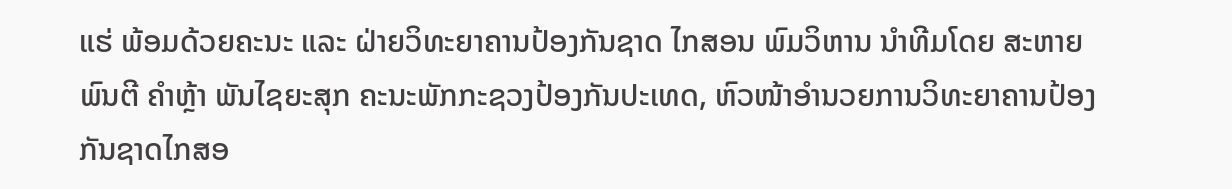ແຮ່ ພ້ອມດ້ວຍຄະນະ ແລະ ຝ່າຍວິທະຍາຄານປ້ອງກັນຊາດ ໄກສອນ ພົມວິຫານ ນຳທີມໂດຍ ສະຫາຍ ພົນຕີ ຄຳຫຼ້າ ພັນໄຊຍະສຸກ ຄະນະພັກກະຊວງປ້ອງກັນປະເທດ, ຫົວໜ້າອຳນວຍການວິທະຍາຄານປ້ອງກັນຊາດໄກສອ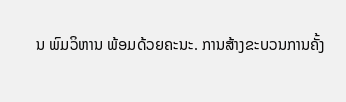ນ ພົມວິຫານ ພ້ອມດ້ວຍຄະນະ. ການສ້າງຂະບວນການຄັ້ງ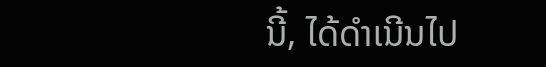ນີ້, ໄດ້ດຳເນີນໄປ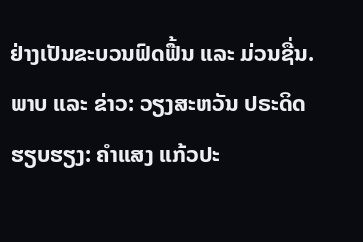ຢ່າງເປັນຂະບວນຟົດຟື້ນ ແລະ ມ່ວນຊື່ນ.
ພາບ ແລະ ຂ່າວ: ວຽງສະຫວັນ ປຣະດິດ
ຮຽບຮຽງ: ຄຳແສງ ແກ້ວປະ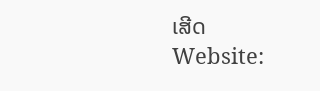ເສີດ
Website: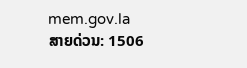mem.gov.la
ສາຍດ່ວນ: 1506